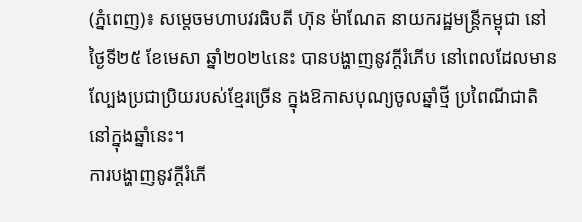(ភ្នំពេញ)៖ សម្តេចមហាបវរធិបតី ហ៊ុន ម៉ាណែត នាយករដ្ឋមន្ត្រីកម្ពុជា នៅថ្ងៃទី២៥ ខែមេសា ឆ្នាំ២០២៤នេះ បានបង្ហាញនូវក្ដីរំភើប នៅពេលដែលមានល្បែងប្រជាប្រិយរបស់ខ្មែរច្រើន ក្នុងឱកាសបុណ្យចូលឆ្នាំថ្មី ប្រពៃណីជាតិ នៅក្នុងឆ្នាំនេះ។
ការបង្ហាញនូវក្ដីរំភើ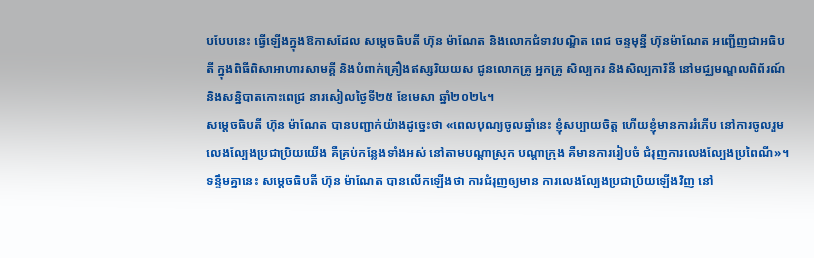បបែបនេះ ធ្វើឡើងក្នុងឱកាសដែល សម្តេចធិបតី ហ៊ុន ម៉ាណែត និងលោកជំទាវបណ្ឌិត ពេជ ចន្ទមុន្នី ហ៊ុនម៉ាណែត អញ្ជើញជាអធិបតី ក្នុងពិធីពិសាអាហារសាមគ្គី និងបំពាក់គ្រឿងឥស្សរិយយស ជូនលោកគ្រូ អ្នកគ្រូ សិល្បករ និងសិល្បការិនី នៅមជ្ឈមណ្ឌលពិព័រណ៍ និងសន្និបាតកោះពេជ្រ នារសៀលថ្ងៃទី២៥ ខែមេសា ឆ្នាំ២០២៤។
សម្តេចធិបតី ហ៊ុន ម៉ាណែត បានបញ្ជាក់យ៉ាងដូច្នេះថា «ពេលបុណ្យចូលឆ្នាំនេះ ខ្ញុំសប្បាយចិត្ដ ហើយខ្ញុំមានការរំភើប នៅការចូលរួមលេងល្បែងប្រជាប្រិយយើង គឺគ្រប់កន្លែងទាំងអស់ នៅតាមបណ្ដាស្រុក បណ្ដាក្រុង គឺមានការរៀបចំ ជំរុញការលេងល្បែងប្រពៃណី»។
ទន្ទឹមគ្នានេះ សម្តេចធិបតី ហ៊ុន ម៉ាណែត បានលើកឡើងថា ការជំរុញឲ្យមាន ការលេងល្បែងប្រជាប្រិយឡើងវិញ នៅ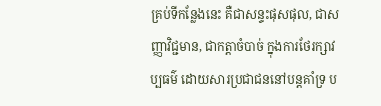គ្រប់ទីកន្លែងនេះ គឺជាសន្ទះផុសផុល, ជាសញ្ញាវិជ្ជមាន, ជាកត្ដាចំបាច់ ក្នុងការថែរក្សាវប្បធម៌ ដោយសារប្រជាជននៅបន្ដគាំទ្រ ប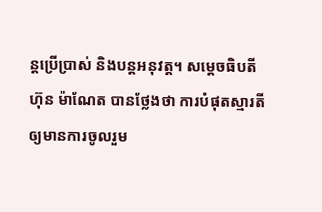ន្ដប្រើប្រាស់ និងបន្ដអនុវត្ដ។ សម្តេចធិបតី ហ៊ុន ម៉ាណែត បានថ្លែងថា ការបំផុតស្មារតី ឲ្យមានការចូលរួម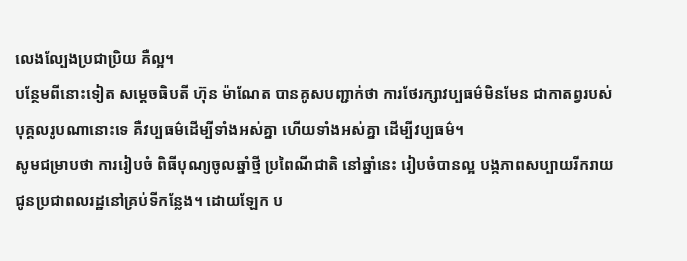លេងល្បែងប្រជាប្រិយ គឺល្អ។
បន្ថែមពីនោះទៀត សម្តេចធិបតី ហ៊ុន ម៉ាណែត បានគូសបញ្ជាក់ថា ការថែរក្សាវប្បធម៌មិនមែន ជាកាតព្វរបស់បុគ្គលរូបណានោះទេ គឺវប្បធម៌ដើម្បីទាំងអស់គ្នា ហើយទាំងអស់គ្នា ដើម្បីវប្បធម៌។
សូមជម្រាបថា ការរៀបចំ ពិធីបុណ្យចូលឆ្នាំថ្មី ប្រពៃណីជាតិ នៅឆ្នាំនេះ រៀបចំបានល្អ បង្កភាពសប្បាយរីករាយ ជូនប្រជាពលរដ្ឋនៅគ្រប់ទីកន្លែង។ ដោយឡែក ប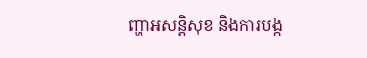ញ្ហាអសន្តិសុខ និងការបង្ក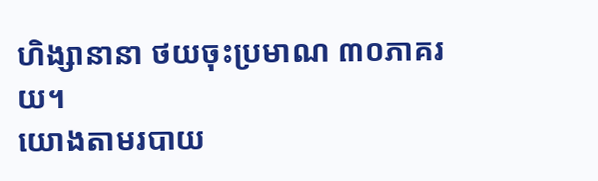ហិង្សានានា ថយចុះប្រមាណ ៣០ភាគរយ។
យោងតាមរបាយ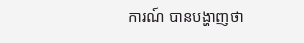ការណ៍ បានបង្ហាញថា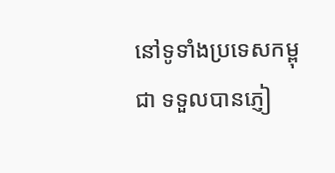នៅទូទាំងប្រទេសកម្ពុជា ទទួលបានភ្ញៀ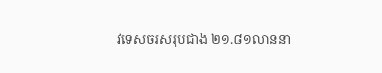វទេសចរសរុបជាង ២១.៨១លាននា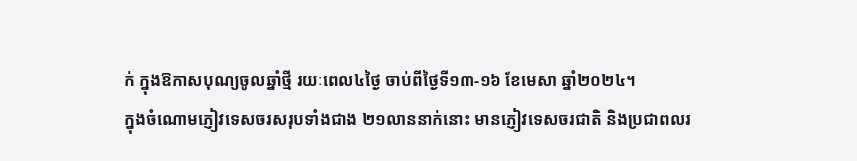ក់ ក្នុងឱកាសបុណ្យចូលឆ្នាំថ្មី រយៈពេល៤ថ្ងៃ ចាប់ពីថ្ងៃទី១៣-១៦ ខែមេសា ឆ្នាំ២០២៤។
ក្នុងចំណោមភ្ញៀវទេសចរសរុបទាំងជាង ២១លាននាក់នោះ មានភ្ញៀវទេសចរជាតិ និងប្រជាពលរ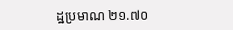ដ្ឋប្រមាណ ២១.៧០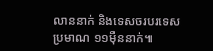លាននាក់ និងទេសចរបរទេសប្រមាណ ១១ម៉ឺននាក់៕